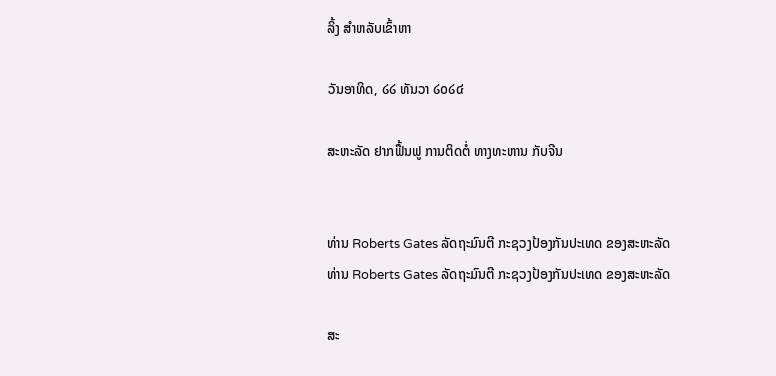ລິ້ງ ສຳຫລັບເຂົ້າຫາ

ວັນອາທິດ, ໒໒ ທັນວາ ໒໐໒໔

ສະຫະລັດ ຢາກຟື້ນຟູ ການຕິດຕໍ່ ທາງທະຫານ ກັບຈີນ


ທ່ານ Roberts Gates ລັດຖະມົນຕີ ກະຊວງປ້ອງກັນປະເທດ ຂອງສະຫະລັດ
ທ່ານ Roberts Gates ລັດຖະມົນຕີ ກະຊວງປ້ອງກັນປະເທດ ຂອງສະຫະລັດ

ສະ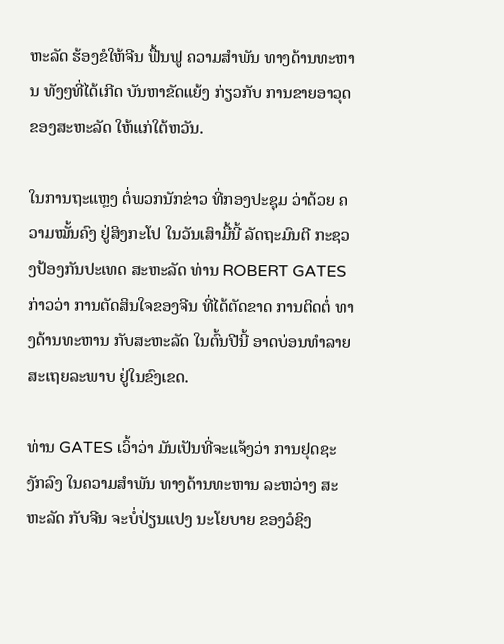ຫະລັດ ຮ້ອງຂໍໃຫ້ຈີນ ຟື້ນຟູ ຄວາມສຳພັນ ທາງດ້ານທະຫານ ທັງໆທີ່ໄດ້ເກີດ ບັນຫາຂັດແຍ້ງ ກ່ຽວກັບ ການຂາຍອາວຸດ ຂອງສະຫະລັດ ໃຫ້ແກ່ໃຕ້ຫວັນ.

ໃນການຖະແຫຼງ ຕໍ່ພວກນັກຂ່າວ ທີ່ກອງປະຊຸມ ວ່າດ້ວຍ ຄວາມໝັ້ນຄົງ ຢູ່ສິງກະໂປ ໃນວັນເສົາມື້ນີ້ ລັດຖະມົນຕີ ກະຊວງປ້ອງກັນປະເທດ ສະຫະລັດ ທ່ານ ROBERT GATES ກ່າວວ່າ ການຕັດສິນໃຈຂອງຈີນ ທີ່ໄດ້ຕັດຂາດ ການຕິດຕໍ່ ທາງດ້ານທະຫານ ກັບສະຫະລັດ ໃນຕົ້ນປີນີ້ ອາດບ່ອນທຳລາຍ ສະເຖຍລະພາບ ຢູ່ໃນຂົງເຂດ.

ທ່ານ GATES ເວົ້າວ່າ ມັນເປັນທີ່ຈະແຈ້ງວ່າ ການຢຸດຊະງັກລົງ ໃນຄວາມສຳພັນ ທາງດ້ານທະຫານ ລະຫວ່າງ ສະຫະລັດ ກັບຈີນ ຈະບໍ່ປ່ຽນແປງ ນະໂຍບາຍ ຂອງວໍຊິງ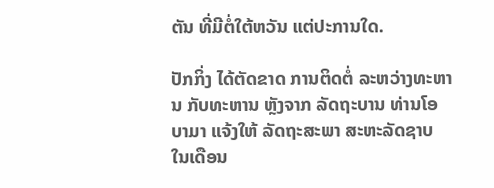ຕັນ ທີ່ມີຕໍ່ໃຕ້ຫວັນ ແຕ່ປະການໃດ.

ປັກກິ່ງ ໄດ້ຕັດຂາດ ການຕິດຕໍ່ ລະຫວ່າງທະຫານ ກັບທະຫານ ຫຼັງຈາກ ລັດຖະບານ ທ່ານໂອບາມາ ແຈ້ງໃຫ້ ລັດຖະສະພາ ສະຫະລັດຊາບ ໃນເດືອນ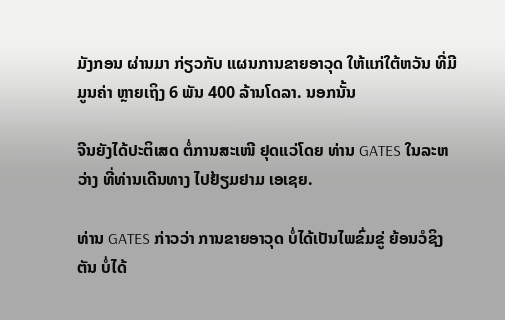ມັງກອນ ຜ່ານມາ ກ່ຽວກັບ ແຜນການຂາຍອາວຸດ ໃຫ້ແກ່ໃຕ້ຫວັນ ທີ່ມີມູນຄ່າ ຫຼາຍເຖິງ 6 ພັນ 400 ລ້ານໂດລາ. ນອກນັ້ນ

ຈີນຍັງໄດ້ປະຕິເສດ ຕໍ່ການສະເໜີ ຢຸດແວ່ໂດຍ ທ່ານ GATES ໃນລະຫວ່າງ ທີ່ທ່ານເດີນທາງ ໄປຢ້ຽມຢາມ ເອເຊຍ.

ທ່ານ GATES ກ່າວວ່າ ການຂາຍອາວຸດ ບໍ່ໄດ້ເປັນໄພຂົ່ມຂູ່ ຍ້ອນວໍຊິງຕັນ ບໍ່ໄດ້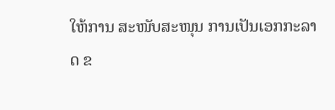ໃຫ້ການ ສະໜັບສະໜຸນ ການເປັນເອກກະລາດ ຂ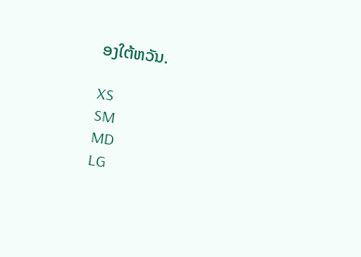ອງໃຕ້ຫວັນ.

XS
SM
MD
LG